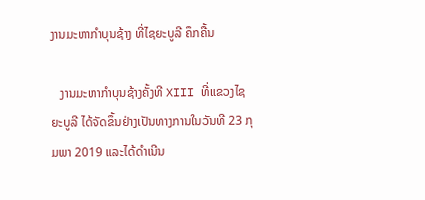ງານມະຫາກໍາບຸນຊ້າງ ທີ່ໄຊຍະບູລີ ຄຶກຄື້ນ

   ງານມະຫາກໍາບຸນຊ້າງຄັ້ງທີ XIII ທີ່ແຂວງໄຊຍະບູລີ ໄດ້ຈັດຂຶ້ນຢ່າງເປັນທາງການໃນວັນທີ 23 ກຸມພາ 2019 ແລະໄດ້ດໍາເນີນ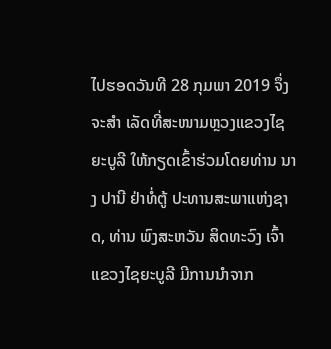ໄປຮອດວັນທີ 28 ກຸມພາ 2019 ຈຶ່ງຈະສໍາ ເລັດທີ່ສະໜາມຫຼວງແຂວງໄຊຍະບູລີ ໃຫ້ກຽດເຂົ້າຮ່ວມໂດຍທ່ານ ນາງ ປານີ ຢ່າທໍ່ຕູ້ ປະທານສະພາແຫ່ງຊາດ, ທ່ານ ພົງສະຫວັນ ສິດທະວົງ ເຈົ້າແຂວງໄຊຍະບູລີ ມີການນໍາຈາກ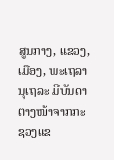ສູນກາງ, ແຂວງ, ເມືອງ, ພະເຖລານຸເຖລະ ມີບັນດາຕາງໜ້າຈາກກະຊວງແຂ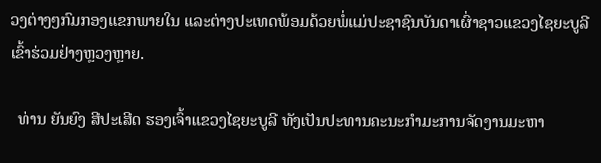ວງຕ່າງໆກົມກອງແຂກພາຍໃນ ແລະຕ່າງປະເທດພ້ອມດ້ວຍພໍ່ແມ່ປະຊາຊົນບັນດາເຜົ່າຊາວແຂວງໄຊຍະບູລີ ເຂົ້າຮ່ວມຢ່າງຫຼວງຫຼາຍ.

  ທ່ານ ຍັນຍົງ ສີປະເສີດ ຮອງເຈົ້າແຂວງໄຊຍະບູລີ ທັງເປັນປະທານຄະນະກຳມະການຈັດງານມະຫາ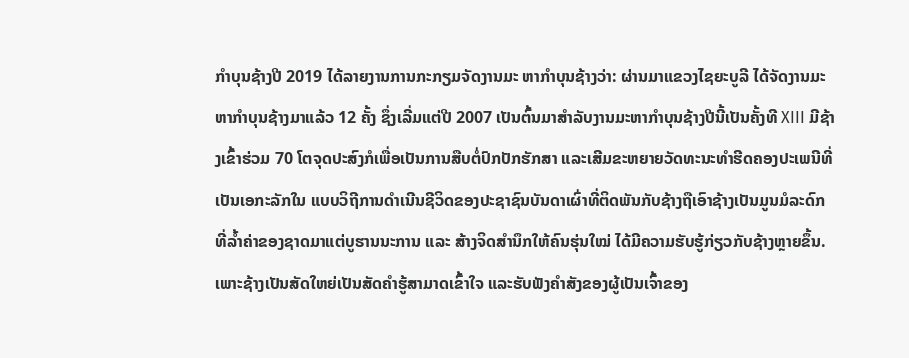ກໍາບຸນຊ້າງປີ 2019 ໄດ້ລາຍງານການກະກຽມຈັດງານມະ ຫາກໍາບຸນຊ້າງວ່າ: ຜ່ານມາແຂວງໄຊຍະບູລີ ໄດ້ຈັດງານມະຫາກໍາບຸນຊ້າງມາແລ້ວ 12 ຄັ້ງ ຊຶ່ງເລີ່ມແຕ່ປີ 2007 ເປັນຕົ້ນມາສໍາລັບງານມະຫາກໍາບຸນຊ້າງປີນີ້ເປັນຄັ້ງທີ XIII ມີຊ້າງເຂົ້າຮ່ວມ 70 ໂຕຈຸດປະສົງກໍເພື່ອເປັນການສືບຕໍ່ປົກປັກຮັກສາ ແລະເສີມຂະຫຍາຍວັດທະນະທໍາຮີດຄອງປະເພນີທີ່ເປັນເອກະລັກໃນ ແບບວິຖີການດໍາເນີນຊີວິດຂອງປະຊາຊົນບັນດາເຜົ່າທີ່ຕິດພັນກັບຊ້າງຖືເອົາຊ້າງເປັນມູນມໍລະດົກທີ່ລໍ້າຄ່າຂອງຊາດມາແຕ່ບູຮານນະການ ແລະ ສ້າງຈິດສໍານຶກໃຫ້ຄົນຮຸ່ນໃໝ່ ໄດ້ມີຄວາມຮັບຮູ້ກ່ຽວກັບຊ້າງຫຼາຍຂຶ້ນ. ເພາະຊ້າງເປັນສັດໃຫຍ່ເປັນສັດຄໍາຮູ້ສາມາດເຂົ້າໃຈ ແລະຮັບຟັງຄໍາສັງຂອງຜູ້ເປັນເຈົ້າຂອງ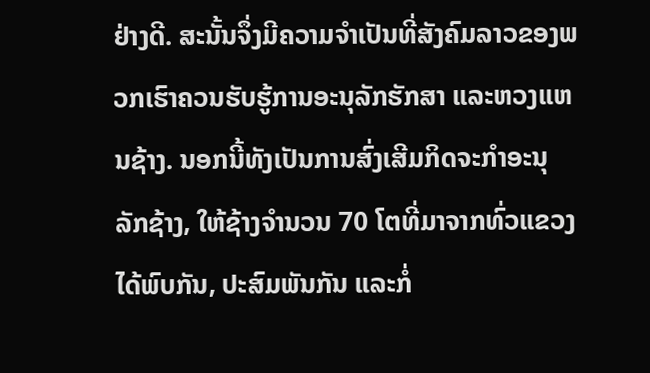ຢ່າງດີ. ສະນັ້ນຈຶ່ງມີຄວາມຈໍາເປັນທີ່ສັງຄົມລາວຂອງພວກເຮົາຄວນຮັບຮູ້ການອະນຸລັກຮັກສາ ແລະຫວງແຫນຊ້າງ. ນອກນີ້ທັງເປັນການສົ່ງເສີມກິດຈະກໍາອະນຸ ລັກຊ້າງ, ໃຫ້ຊ້າງຈໍານວນ 70 ໂຕທີ່ມາຈາກທົ່ວແຂວງໄດ້ພົບກັນ, ປະສົມພັນກັນ ແລະກໍ່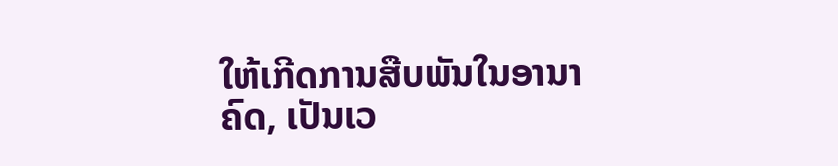ໃຫ້ເກີດການສືບພັນໃນອານາຄົດ, ເປັນເວ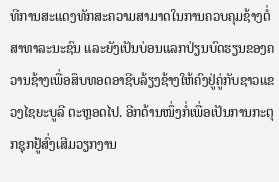ທີການສະແດງທັກສະຄວາມສາມາດໃນການຄວບຄຸມຊ້າງຕໍ່ສາທາລະນະຊົນ ແລະຍັງເປັນບ່ອນແລກປ່ຽນບົດຮຽນຂອງຄວານຊ້າງເພື່ອສຶບທອດອາຊີບລ້ຽງຊ້າງໃຫ້ຄົງຢູ່ຄູ່ກັບຊາວແຂວງໄຊຍະບູລີ ຕະຫຼອດໄປ. ອີກດ້ານໜຶ່ງກໍ່ເພື່ອເປັນການກະຕຸກຊຸກຢູ້ສົ່ງເສີມວຽກງານ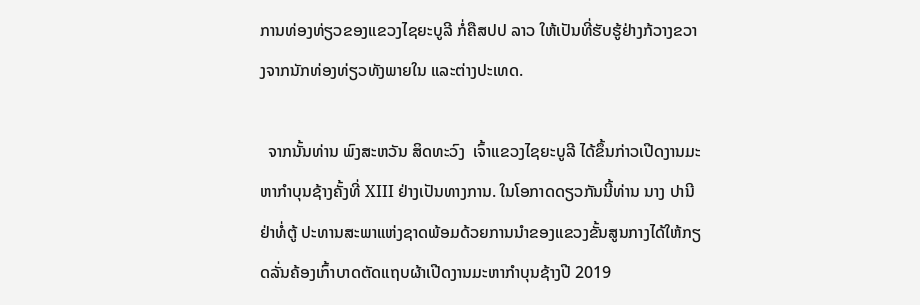ການທ່ອງທ່ຽວຂອງແຂວງໄຊຍະບູລີ ກໍ່ຄືສປປ ລາວ ໃຫ້ເປັນທີ່ຮັບຮູ້ຢ່າງກ້ວາງຂວາງຈາກນັກທ່ອງທ່ຽວທັງພາຍໃນ ແລະຕ່າງປະເທດ.

  ຈາກນັ້ນທ່ານ ພົງສະຫວັນ ສິດທະວົງ  ເຈົ້າແຂວງໄຊຍະບູລີ ໄດ້ຂຶ້ນກ່າວເປີດງານມະຫາກໍາບຸນຊ້າງຄັ້ງທີ່ XIII ຢ່າງເປັນທາງການ. ໃນໂອກາດດຽວກັນນີ້ທ່ານ ນາງ ປານີ ຢ່າທໍ່ຕູ້ ປະທານສະພາແຫ່ງຊາດພ້ອມດ້ວຍການນໍາຂອງແຂວງຂັ້ນສູນກາງໄດ້ໃຫ້ກຽດລັ່ນຄ້ອງເກົ້າບາດຕັດແຖບຜ້າເປີດງານມະຫາກໍາບຸນຊ້າງປີ 2019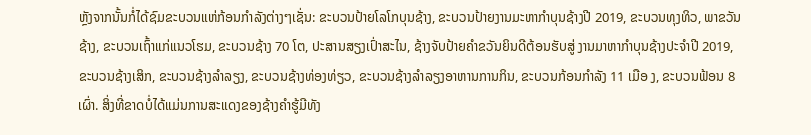ຫຼັງຈາກນັ້ນກໍ່ໄດ້ຊົມຂະບວນແຫ່ກ້ອນກໍາລັງຕ່າງໆເຊັ່ນ: ຂະບວນປ້າຍໂລໂກບຸນຊ້າງ, ຂະບວນປ້າຍງານມະຫາກໍາບຸນຊ້າງປີ 2019, ຂະບວນທຸງທິວ, ພາຂວັນຊ້າງ, ຂະບວນເຖົ້າແກ່ແນວໂຮມ, ຂະບວນຊ້າງ 70 ໂຕ, ປະສານສຽງເປົ່າສະໄນ, ຊ້າງຈັບປ້າຍຄໍາຂວັນຍິນດີຕ້ອນຮັບສູ່ ງານມາຫາກໍາບຸນຊ້າງປະຈໍາປີ 2019, ຂະບວນຊ້າງເສິກ, ຂະບວນຊ້າງລໍາລຽງ, ຂະບວນຊ້າງທ່ອງທ່ຽວ, ຂະບວນຊ້າງລໍາລຽງອາຫານການກິນ, ຂະບວນກ້ອນກໍາລັງ 11 ເມືອ ງ, ຂະບວນຟ້ອນ 8 ເຜົ່າ. ສິ່ງທີ່ຂາດບໍ່ໄດ້ແມ່ນການສະແດງຂອງຊ້າງຄໍາຮູ້ມີທັງ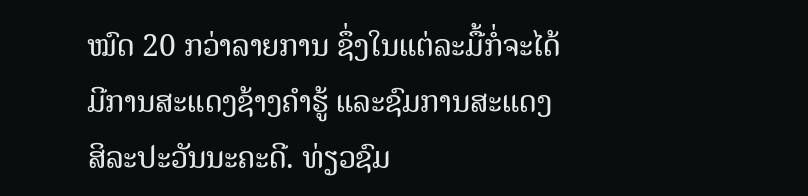ໝົດ 20 ກວ່າລາຍການ ຊຶ່ງໃນແຕ່ລະມື້ກໍ່ຈະໄດ້ ມີການສະແດງຊ້າງຄໍາຮູ້ ແລະຊົມການສະແດງສິລະປະວັນນະຄະດີ. ທ່ຽວຊົມ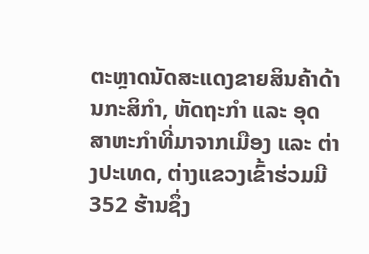ຕະຫຼາດນັດສະແດງຂາຍສິນຄ້າດ້ານກະສິກໍາ, ຫັດຖະກໍາ ແລະ ອຸດສາຫະກໍາທີ່ມາຈາກເມືອງ ແລະ ຕ່າງປະເທດ, ຕ່າງແຂວງເຂົ້າຮ່ວມມີ 352 ຮ້ານຊຶ່ງ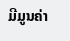ມີມູນຄ່າ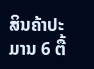ສິນຄ້າປະມານ 6 ຕື້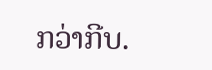ກວ່າກີບ.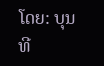ໂດຍ: ບຸນທີ